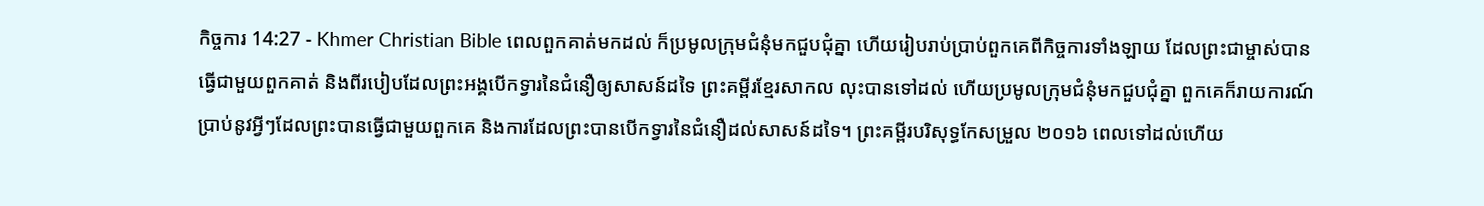កិច្ចការ 14:27 - Khmer Christian Bible ពេលពួកគាត់មកដល់ ក៏ប្រមូលក្រុមជំនុំមកជួបជុំគ្នា ហើយរៀបរាប់ប្រាប់ពួកគេពីកិច្ចការទាំងឡាយ ដែលព្រះជាម្ចាស់បានធ្វើជាមួយពួកគាត់ និងពីរបៀបដែលព្រះអង្គបើកទ្វារនៃជំនឿឲ្យសាសន៍ដទៃ ព្រះគម្ពីរខ្មែរសាកល លុះបានទៅដល់ ហើយប្រមូលក្រុមជំនុំមកជួបជុំគ្នា ពួកគេក៏រាយការណ៍ប្រាប់នូវអ្វីៗដែលព្រះបានធ្វើជាមួយពួកគេ និងការដែលព្រះបានបើកទ្វារនៃជំនឿដល់សាសន៍ដទៃ។ ព្រះគម្ពីរបរិសុទ្ធកែសម្រួល ២០១៦ ពេលទៅដល់ហើយ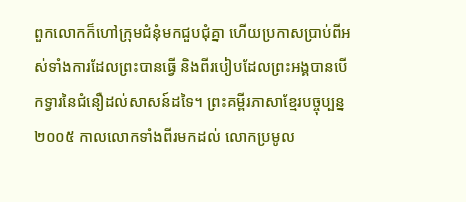ពួកលោកក៏ហៅក្រុមជំនុំមកជួបជុំគ្នា ហើយប្រកាសប្រាប់ពីអស់ទាំងការដែលព្រះបានធ្វើ និងពីរបៀបដែលព្រះអង្គបានបើកទ្វារនៃជំនឿដល់សាសន៍ដទៃ។ ព្រះគម្ពីរភាសាខ្មែរបច្ចុប្បន្ន ២០០៥ កាលលោកទាំងពីរមកដល់ លោកប្រមូល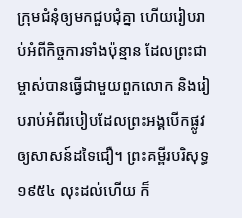ក្រុមជំនុំឲ្យមកជួបជុំគ្នា ហើយរៀបរាប់អំពីកិច្ចការទាំងប៉ុន្មាន ដែលព្រះជាម្ចាស់បានធ្វើជាមួយពួកលោក និងរៀបរាប់អំពីរបៀបដែលព្រះអង្គបើកផ្លូវឲ្យសាសន៍ដទៃជឿ។ ព្រះគម្ពីរបរិសុទ្ធ ១៩៥៤ លុះដល់ហើយ ក៏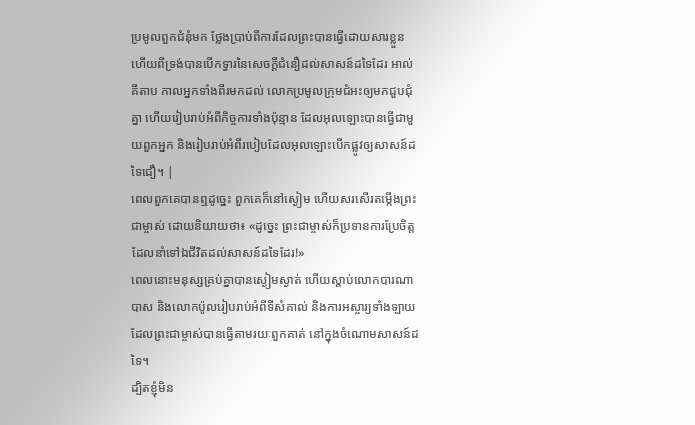ប្រមូលពួកជំនុំមក ថ្លែងប្រាប់ពីការដែលព្រះបានធ្វើដោយសារខ្លួន ហើយពីទ្រង់បានបើកទ្វារនៃសេចក្ដីជំនឿដល់សាសន៍ដទៃដែរ អាល់គីតាប កាលអ្នកទាំងពីរមកដល់ លោកប្រមូលក្រុមជំអះឲ្យមកជួបជុំគ្នា ហើយរៀបរាប់អំពីកិច្ចការទាំងប៉ុន្មាន ដែលអុលឡោះបានធ្វើជាមួយពួកអ្នក និងរៀបរាប់អំពីរបៀបដែលអុលឡោះបើកផ្លូវឲ្យសាសន៍ដទៃជឿ។ |
ពេលពួកគេបានឮដូច្នេះ ពួកគេក៏នៅស្ងៀម ហើយសរសើរតម្កើងព្រះជាម្ចាស់ ដោយនិយាយថា៖ «ដូច្នេះ ព្រះជាម្ចាស់ក៏ប្រទានការប្រែចិត្ដ ដែលនាំទៅឯជីវិតដល់សាសន៍ដទៃដែរ!»
ពេលនោះមនុស្សគ្រប់គ្នាបានស្ងៀមស្ងាត់ ហើយស្ដាប់លោកបារណាបាស និងលោកប៉ូលរៀបរាប់អំពីទីសំគាល់ និងការអស្ចារ្យទាំងឡាយដែលព្រះជាម្ចាស់បានធ្វើតាមរយៈពួកគាត់ នៅក្នុងចំណោមសាសន៍ដទៃ។
ដ្បិតខ្ញុំមិន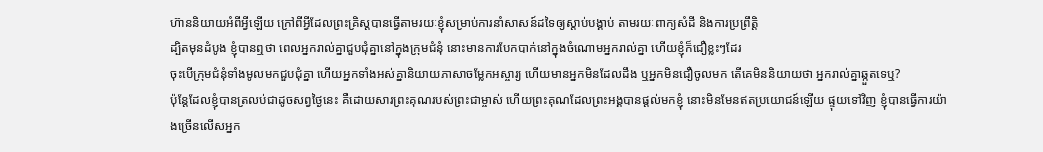ហ៊ាននិយាយអំពីអ្វីឡើយ ក្រៅពីអ្វីដែលព្រះគ្រិស្ដបានធ្វើតាមរយៈខ្ញុំសម្រាប់ការនាំសាសន៍ដទៃឲ្យស្ដាប់បង្គាប់ តាមរយៈពាក្យសំដី និងការប្រព្រឹត្ដិ
ដ្បិតមុនដំបូង ខ្ញុំបានឮថា ពេលអ្នករាល់គ្នាជួបជុំគ្នានៅក្នុងក្រុមជំនុំ នោះមានការបែកបាក់នៅក្នុងចំណោមអ្នករាល់គ្នា ហើយខ្ញុំក៏ជឿខ្លះៗដែរ
ចុះបើក្រុមជំនុំទាំងមូលមកជួបជុំគ្នា ហើយអ្នកទាំងអស់គ្នានិយាយភាសាចម្លែកអស្ចារ្យ ហើយមានអ្នកមិនដែលដឹង ឬអ្នកមិនជឿចូលមក តើគេមិននិយាយថា អ្នករាល់គ្នាឆ្កួតទេឬ?
ប៉ុន្ដែដែលខ្ញុំបានត្រលប់ជាដូចសព្វថ្ងៃនេះ គឺដោយសារព្រះគុណរបស់ព្រះជាម្ចាស់ ហើយព្រះគុណដែលព្រះអង្គបានផ្ដល់មកខ្ញុំ នោះមិនមែនឥតប្រយោជន៍ឡើយ ផ្ទុយទៅវិញ ខ្ញុំបានធ្វើការយ៉ាងច្រើនលើសអ្នក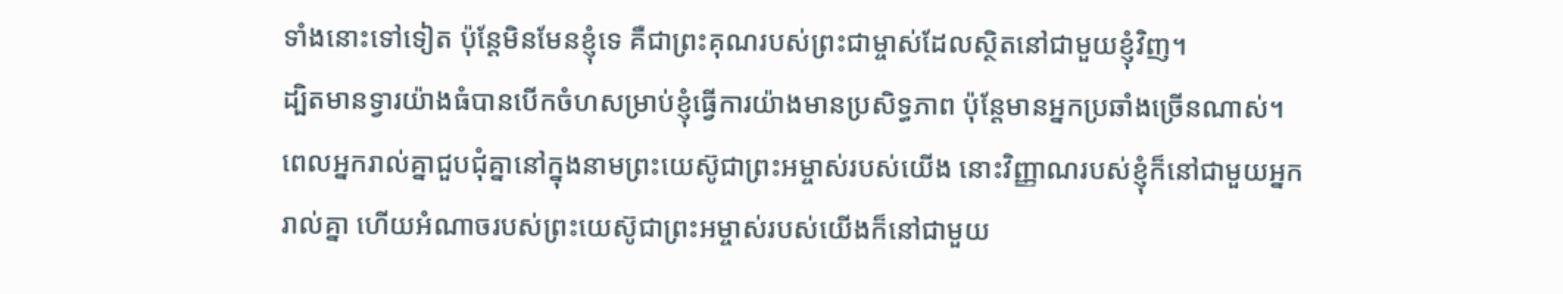ទាំងនោះទៅទៀត ប៉ុន្ដែមិនមែនខ្ញុំទេ គឺជាព្រះគុណរបស់ព្រះជាម្ចាស់ដែលស្ថិតនៅជាមួយខ្ញុំវិញ។
ដ្បិតមានទ្វារយ៉ាងធំបានបើកចំហសម្រាប់ខ្ញុំធ្វើការយ៉ាងមានប្រសិទ្ធភាព ប៉ុន្ដែមានអ្នកប្រឆាំងច្រើនណាស់។
ពេលអ្នករាល់គ្នាជួបជុំគ្នានៅក្នុងនាមព្រះយេស៊ូជាព្រះអម្ចាស់របស់យើង នោះវិញ្ញាណរបស់ខ្ញុំក៏នៅជាមួយអ្នករាល់គ្នា ហើយអំណាចរបស់ព្រះយេស៊ូជាព្រះអម្ចាស់របស់យើងក៏នៅជាមួយ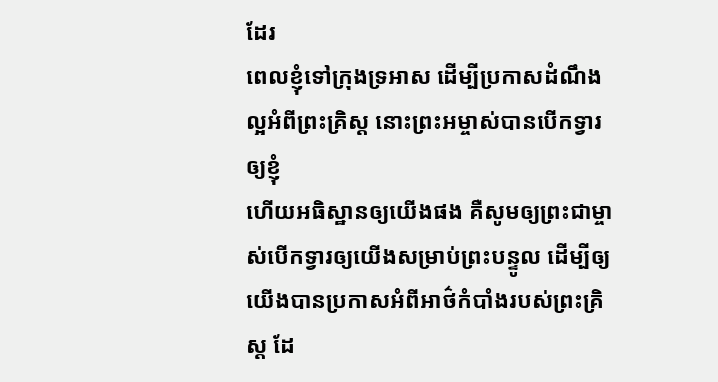ដែរ
ពេលខ្ញុំទៅក្រុងទ្រអាស ដើម្បីប្រកាសដំណឹងល្អអំពីព្រះគ្រិស្ដ នោះព្រះអម្ចាស់បានបើកទ្វារឲ្យខ្ញុំ
ហើយអធិស្ឋានឲ្យយើងផង គឺសូមឲ្យព្រះជាម្ចាស់បើកទ្វារឲ្យយើងសម្រាប់ព្រះបន្ទូល ដើម្បីឲ្យយើងបានប្រកាសអំពីអាថ៌កំបាំងរបស់ព្រះគ្រិស្ដ ដែ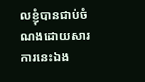លខ្ញុំបានជាប់ចំណងដោយសារការនេះឯង